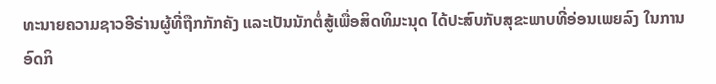ທະນາຍຄວາມຊາວອີຣ່ານຜູ້ທີ່ຖືກກັກຄັງ ແລະເປັນນັກຕໍ່ສູ້ເພື່ອສິດທິມະນຸດ ໄດ້ປະສົບກັບສຸຂະພາບທີ່ອ່ອນເພຍລົງ ໃນການອົດກິ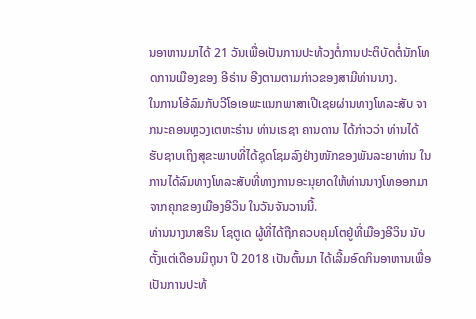ນອາຫານມາໄດ້ 21 ວັນເພື່ອເປັນການປະທ້ວງຕໍ່ການປະຕິບັດຕໍ່ນັກໂທດການເມືອງຂອງ ອີຣ່ານ ອີງຕາມຕາມກ່າວຂອງສາມີທ່ານນາງ.
ໃນການໂອ້ລົມກັບວີໂອເອພະແນກພາສາເປີເຊຍຜ່ານທາງໂທລະສັບ ຈາກນະຄອນຫຼວງເຕຫະຣ່ານ ທ່ານເຣຊາ ຄານດານ ໄດ້ກ່າວວ່າ ທ່ານໄດ້ຮັບຊາບເຖິງສຸຂະພາບທີ່ໄດ້ຊຸດໂຊມລົງຢ່າງໜັກຂອງພັນລະຍາທ່ານ ໃນການໄດ້ລົມທາງໂທລະສັບທີ່ທາງການອະນຸຍາດໃຫ້ທ່ານນາງໂທອອກມາຈາກຄຸກຂອງເມືອງອີວິນ ໃນວັນຈັນວານນີ້.
ທ່ານນາງນາສຣິນ ໂຊຕູເດ ຜູ້ທີ່ໄດ້ຖືກຄວບຄຸມໂຕຢູ່ທີ່ເມືອງອີວິນ ນັບຕັ້ງແຕ່ເດືອນມິຖຸນາ ປີ 2018 ເປັນຕົ້ນມາ ໄດ້ເລີ້ມອົດກິນອາຫານເພື່ອເປັນການປະທ້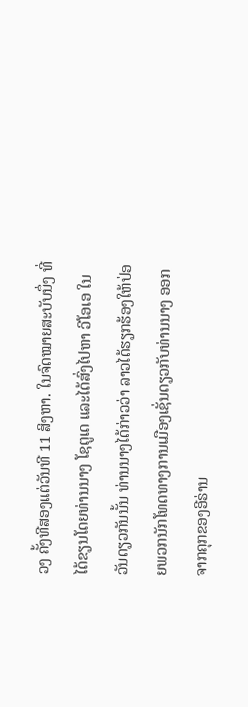ວງ ຄັ້ງທີສອງແຕ່ວັນທີ 11 ສິງຫາ. ໃນຈົດໝາຍສະບັບນຶ່ງ ທີ່ໄດ້ຂຽນໂດຍທ່ານນາງ ໂຊຕູເດ ແລະໄດ້ສົ່ງໄປຫາ ວີໂອເອ ໃນວັນດຽວກັນນັ້ນ ທ່ານນາງໄດ້ກ່າວວ່າ ລາວໄດ້ຮຽກຮ້ອງໃຫ້ປ່ອຍພວກນັກໂທດທາງການເມືອງເຊັ່ນດຽວກັບທ່ານນາງ ອອກຈາກຄຸກຂອງອີຣ່ານ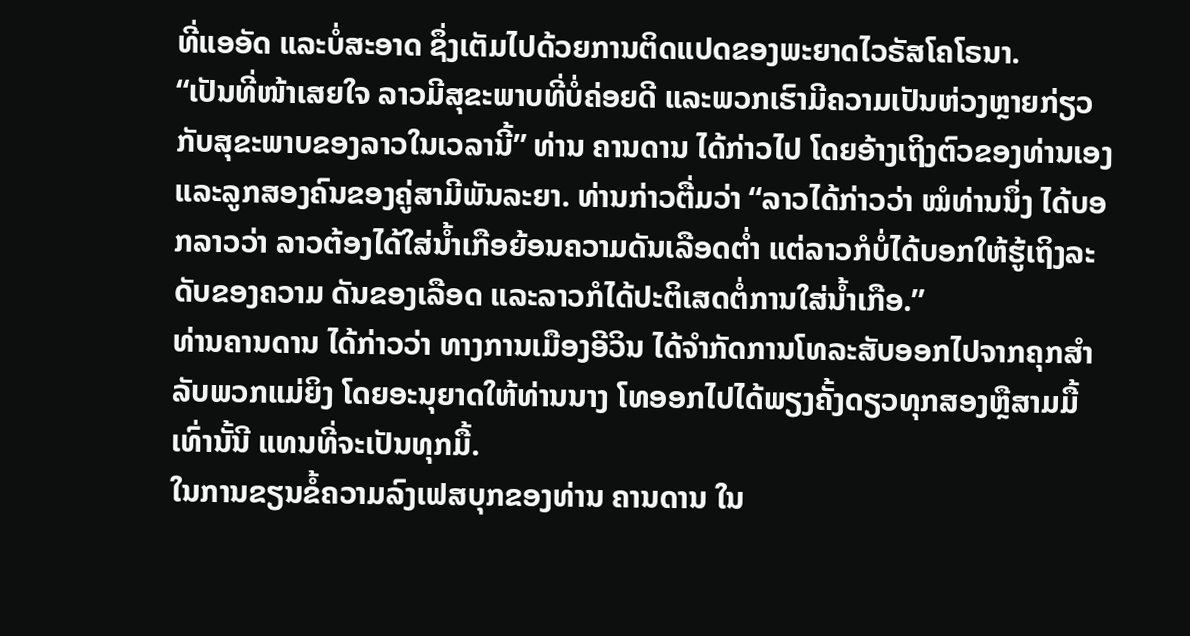ທີ່ແອອັດ ແລະບໍ່ສະອາດ ຊຶ່ງເຕັມໄປດ້ວຍການຕິດແປດຂອງພະຍາດໄວຣັສໂຄໂຣນາ.
“ເປັນທີ່ໜ້າເສຍໃຈ ລາວມີສຸຂະພາບທີ່ບໍ່ຄ່ອຍດີ ແລະພວກເຮົາມີຄວາມເປັນຫ່ວງຫຼາຍກ່ຽວກັບສຸຂະພາບຂອງລາວໃນເວລານີ້” ທ່ານ ຄານດານ ໄດ້ກ່າວໄປ ໂດຍອ້າງເຖິງຕົວຂອງທ່ານເອງ ແລະລູກສອງຄົນຂອງຄູ່ສາມີພັນລະຍາ. ທ່ານກ່າວຕື່ມວ່າ “ລາວໄດ້ກ່າວວ່າ ໝໍທ່ານນຶ່ງ ໄດ້ບອກລາວວ່າ ລາວຕ້ອງໄດ້ໃສ່ນ້ຳເກືອຍ້ອນຄວາມດັນເລືອດຕ່ຳ ແຕ່ລາວກໍບໍ່ໄດ້ບອກໃຫ້ຮູ້ເຖິງລະດັບຂອງຄວາມ ດັນຂອງເລືອດ ແລະລາວກໍໄດ້ປະຕິເສດຕໍ່ການໃສ່ນໍ້າເກືອ.”
ທ່ານຄານດານ ໄດ້ກ່າວວ່າ ທາງການເມືອງອີວິນ ໄດ້ຈຳກັດການໂທລະສັບອອກໄປຈາກຄຸກສຳລັບພວກແມ່ຍິງ ໂດຍອະນຸຍາດໃຫ້ທ່ານນາງ ໂທອອກໄປໄດ້ພຽງຄັ້ງດຽວທຸກສອງຫຼືສາມມື້ເທົ່ານັ້ນີ ແທນທີ່ຈະເປັນທຸກມື້.
ໃນການຂຽນຂໍ້ຄວາມລົງເຟສບຸກຂອງທ່ານ ຄານດານ ໃນ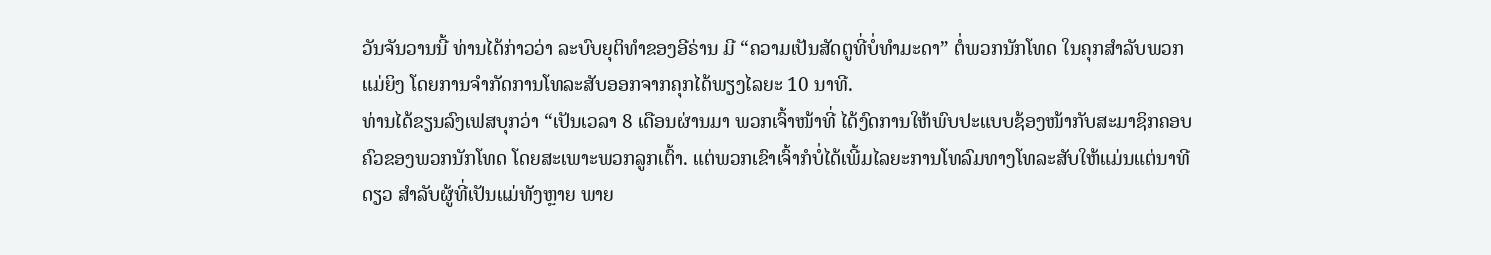ວັນຈັນວານນີ້ ທ່ານໄດ້ກ່າວວ່າ ລະບົບຍຸຕິທຳຂອງອີຣ່ານ ມີ “ຄວາມເປັນສັດຕູທີ່ບໍ່ທຳມະດາ” ຕໍ່ພວກນັກໂທດ ໃນຄຸກສຳລັບພວກແມ່ຍິງ ໂດຍການຈຳກັດການໂທລະສັບອອກຈາກຄຸກໄດ້ພຽງໄລຍະ 10 ນາທີ.
ທ່ານໄດ້ຂຽນລົງເຟສບຸກວ່າ “ເປັນເວລາ 8 ເດືອນຜ່ານມາ ພວກເຈົ້າໜ້າທີ່ ໄດ້ງົດການໃຫ້ພົບປະແບບຊ້ອງໜ້າກັບສະມາຊິກຄອບຄົວຂອງພວກນັກໂທດ ໂດຍສະເພາະພວກລູກເຕົ້າ. ແຕ່ພວກເຂົາເຈົ້າກໍບໍ່ໄດ້ເພີ້ມໄລຍະການໂທລົມທາງໂທລະສັບໃຫ້ແມ່ນແຕ່ນາທີດຽວ ສຳລັບຜູ້ທີ່ເປັນແມ່ທັງຫຼາຍ ພາຍ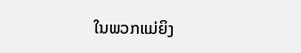ໃນພວກແມ່ຍິງ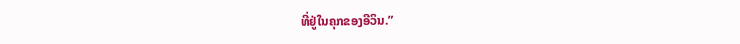ທີ່ຢູ່ໃນຄຸກຂອງອີວິນ.”